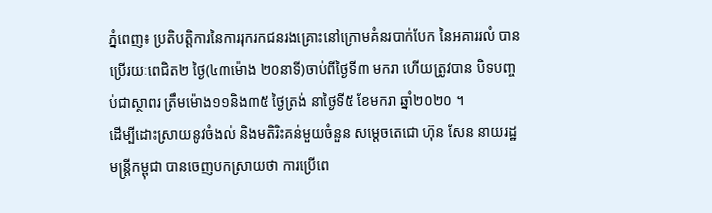ភ្នំពេញ៖ ប្រតិបត្តិការនៃការរុករកជនរងគ្រោះនៅក្រោមគំនរបាក់បែក នៃអគាររលំ បានប្រើរយៈពេជិត២ ថ្ងៃ(៤៣ម៉ោង ២០នាទី)ចាប់ពីថ្ងៃទី៣ មករា ហើយត្រូវបាន បិទបញ្ចប់ជាស្ថាពរ ត្រឹមម៉ោង១១និង៣៥ ថ្ងៃត្រង់ នាថ្ងៃទី៥ ខែមករា ឆ្នាំ២០២០ ។
ដើម្បីដោះស្រាយនូវចំងល់ និងមតិរិះគន់មួយចំនួន សម្ដេចតេជោ ហ៊ុន សែន នាយរដ្ឋមន្រ្តីកម្ពុជា បានចេញបកស្រាយថា ការប្រើពេ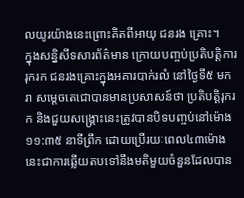លយូរយ៉ាងនេះព្រោះគិតពីអាយុ ជនរង គ្រោះ។
ក្នុងសន្និសីទសារព័ត៌មាន ក្រោយបញ្ចប់ប្រតិបត្តិការរុករក ជនរងគ្រោះក្នុងអគារបាក់រលំ នៅថ្ងៃទី៥ មករា សម្តេចតេជោបានមានប្រសាសន៍ថា ប្រតិបត្តិរុករក និងជួយសង្គ្រោះនេះត្រូវបានបិទបញ្ចប់នៅម៉ោង ១១:៣៥ នាទីព្រឹក ដោយប្រើរយៈពេល៤៣ម៉ោង នេះជាការឆ្លើយតបទៅនឹងមតិមួយចំនួនដែលបាន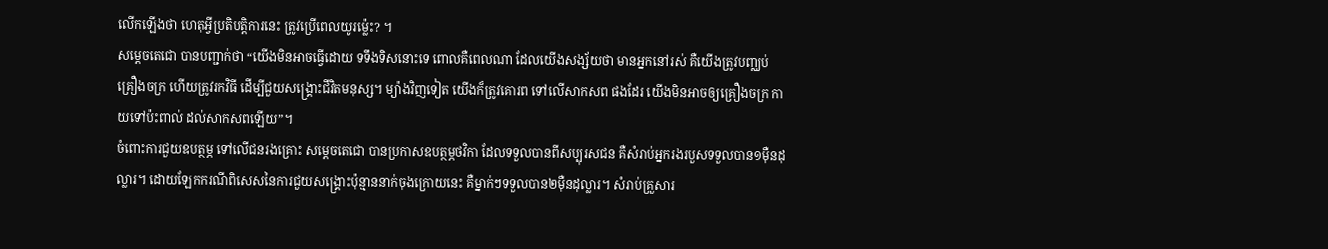លើកឡើងថា ហេតុអី្វប្រតិបត្តិការនេះ ត្រូវប្រើពេលយូរម្ល៉េះ? ។
សម្តេចតេជោ បានបញ្ជាក់ថា “យើងមិនអាចធ្វើដោយ ទទឹងទិសនោះទេ ពោលគឺពេលណា ដែលយើងសង្ស័យថា មានអ្នកនៅរស់ គឺយើងត្រូវបញ្ឈប់គ្រឿងចក្រ ហើយត្រូវរកវិធី ដើម្បីជួយសង្គ្រោះជីវិតមនុស្ស។ ម្យ៉ាងវិញទៀត យើងក៏ត្រូវគោរព ទៅលើសាកសព ផងដែរ យើងមិនអាចឲ្យគ្រឿងចក្រ កាយទៅប៉ះពាល់ ដល់សាកសពឡើយ”។
ចំពោះការជួយឧបត្ថម្ភ ទៅលើជនរងគ្រោះ សម្ដេចតេជោ បានប្រកាសឧបត្ថម្ភថវិកា ដែលទទួលបានពីសប្បុរសជន គឺសំរាប់អ្នករងរបួសទទួលបាន១ម៉ឺនដុល្លារ។ ដោយឡែកករណីពិសេសនៃការជួយសង្គ្រោះប៉ុន្មាននាក់ចុងក្រោយនេះ គឺម្នាក់ៗទទួលបាន២ម៉ឺនដុល្លារ។ សំរាប់គ្រួសារ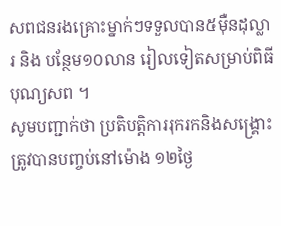សពជនរងគ្រោះម្នាក់ៗទទួលបាន៥ម៉ឺនដុល្លារ និង បន្ថែម១០លាន រៀលទៀតសម្រាប់ពិធីបុណ្យសព ។
សូមបញ្ជាក់ថា ប្រតិបត្តិការរុករកនិងសង្គ្រោះ ត្រូវបានបញ្ចប់នៅម៉ោង ១២ថ្ងៃ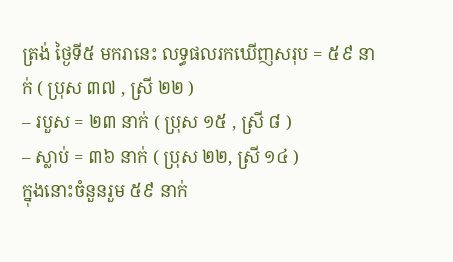ត្រង់ ថ្ងៃទី៥ មករានេះ លទ្ធផលរកឃេីញសរុប = ៥៩ នាក់ ( ប្រុស ៣៧ , ស្រី ២២ )
– របួស = ២៣ នាក់ ( ប្រុស ១៥ , ស្រី ៨ )
– ស្លាប់ = ៣៦ នាក់ ( ប្រុស ២២, ស្រី ១៤ )
ក្នុងនោះចំនួនរួម ៥៩ នាក់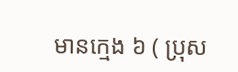មានក្មេង ៦ ( ប្រុស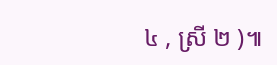៤ , ស្រី ២ )៕